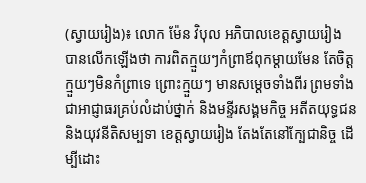(ស្វាយរៀង)៖ លោក ម៉ែន វិបុល អភិបាលខេត្តស្វាយរៀង បានលើកឡើងថា ការពិតក្មួយៗកំព្រាឪពុកម្តាយមែន តែចិត្តក្មួយៗមិនកំព្រាទេ ព្រោះក្មួយៗ មានសម្ដេចទាំងពីរ ព្រមទាំងជាអាជ្ញាធរគ្រប់លំដាប់ថ្នាក់ និងមន្ទីរសង្គមកិច្ច អតីតយុទ្ធជន និងយុវនីតិសម្បទា ខេត្តស្វាយរៀង តែងតែនៅក្បែជានិច្ច ដើម្បីដោះ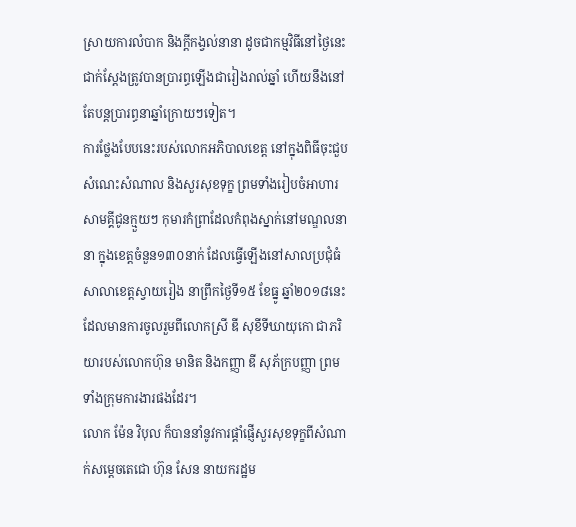ស្រាយការលំបាក និងក្តីកង្វល់នានា ដូចជាកម្មវិធីនៅថ្ងៃនេះ ជាក់ស្ដែងត្រូវបានប្រារព្ធឡើងជារៀងរាល់ឆ្នាំ ហើយនឹងនៅតែបន្តប្រារព្ធនាឆ្នាំក្រោយៗទៀត។
ការថ្លែងបែបនេះរបស់លោកអភិបាលខេត្ត នៅក្នុងពិធីចុះជួបសំណេះសំណាល និងសួរសុខទុក្ខ ព្រមទាំងរៀបចំអាហារសាមគ្គីជូនក្មួយៗ កុមារកំព្រាដែលកំពុងស្នាក់នៅមណ្ឌលនានា ក្នុងខេត្តចំនួន១៣០នាក់ ដែលធ្វើឡើងនៅសាលប្រជុំធំសាលាខេត្តស្វាយរៀង នាព្រឹកថ្ងៃទី១៥ ខែធ្នូ ឆ្នាំ២០១៨នេះ ដែលមានការចូលរួមពីលោកស្រី ឌី សុខីទីឃាយុកោ ជាភរិយារបស់លោកហ៊ុន មានិត និងកញ្ញា ឌី សុភ័ក្របញ្ញា ព្រមទាំងក្រុមការងារផងដែរ។
លោក ម៉ែន វិបុល ក៏បាននាំនូវការផ្ដាំផ្ញើសួរសុខទុក្ខពីសំណាក់សម្ដេចតេជោ ហ៊ុន សែន នាយករដ្ឋម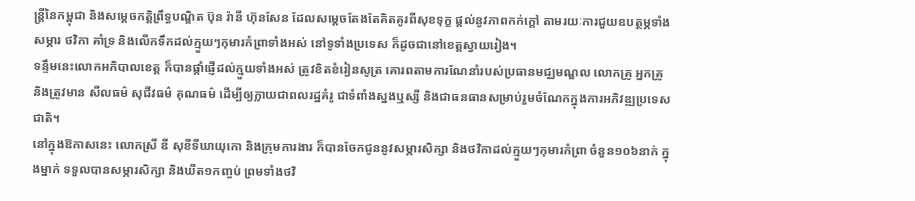ន្ត្រីនៃកម្ពុជា និងសម្ដេចកត្ដិព្រឹទ្ធបណ្ឌិត ប៊ុន រ៉ានី ហ៊ុនសែន ដែលសម្ដេចតែងតែគិតគូរពីសុខទុក្ខ ផ្ដល់នូវភាពកក់ក្ដៅ តាមរយៈការជួយឧបត្ថម្ភទាំងសម្ភារ ថវិកា គាំទ្រ និងលើកទឹកដល់ក្មួយៗកុមារកំព្រាទាំងអស់ នៅទូទាំងប្រទេស ក៏ដូចជានៅខេត្តស្វាយរៀង។
ទន្ទឹមនេះលោកអភិបាលខេត្ត ក៏បានផ្តាំផ្ញើដល់ក្មួយទាំងអស់ ត្រូវខិតខំរៀនសូត្រ គោរពតាមការណែនាំរបស់ប្រធានមជ្ឈមណ្ឌល លោកគ្រូ អ្នកគ្រូ និងត្រូវមាន សីលធម៌ សុជីវធម៌ គុណធម៌ ដើម្បីឲ្យក្លាយជាពលរដ្ឋគំរូ ជាទំពាំងស្នងឬស្សី និងជាធនធានសម្រាប់រួមចំណែកក្នុងការអភិវឌ្ឍប្រទេសជាតិ។
នៅក្នុងឱកាសនេះ លោកស្រី ឌី សុខីទីឃាយុកោ និងក្រុមការងារ ក៏បានចែកជូននូវសម្ភារសិក្សា និងថវិកាដល់ក្មួយៗកុមារកំព្រា ចំនួន១០៦នាក់ ក្នុងម្នាក់ ទទួលបានសម្ភារសិក្សា និងឃីត១កញ្ចប់ ព្រមទាំងថវិ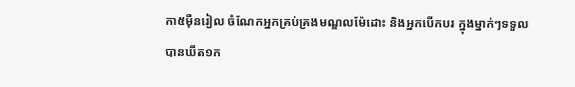កា៥ម៉ឺនរៀល ចំណែកអ្នកគ្រប់គ្រងមណ្ឌលម៉ែដោះ និងអ្នកបើកបរ ក្នុងម្នាក់ៗទទួលបានឃីត១ក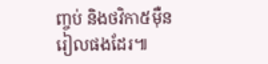ញ្ចប់ និងថវិកា៥ម៉ឺនរៀលផងដែរ៕